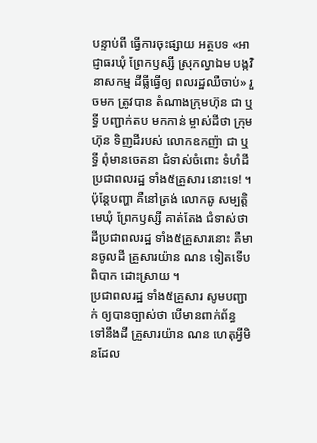បន្ទាប់ពី ធ្វើការចុះផ្សាយ អត្ថបទ «អាជ្ញាធរឃុំ ព្រែកឫស្សី ស្រុកល្វាឯម បង្កវិនាសកម្ម ដីធ្លីធ្វើឲ្យ ពលរដ្ឋឈឺចាប់» រួចមក ត្រូវបាន តំណាងក្រុមហ៊ុន ជា ឬទ្ធី បញ្ជាក់តប មកកាន់ ម្ចាស់ដីថា ក្រុមហ៊ុន ទិញដីរបស់ លោកឧកញ៉ា ជា ឬទ្ធី ពុំមានចេតនា ជំទាស់ចំពោះ ទំហំដី ប្រជាពលរដ្ឋ ទាំង៥គ្រួសារ នោះទេ! ។ ប៉ុន្តែបញ្ហា គឺនៅត្រង់ លោកឆូ សម្បត្តិមេឃុំ ព្រែកឫស្សី គាត់តែង ជំទាស់ថា ដីប្រជាពលរដ្ឋ ទាំង៥គ្រួសារនោះ គឺមានចូលដី គ្រួសារយ៉ាន ណន ទៀតទើប ពិបាក ដោះស្រាយ ។
ប្រជាពលរដ្ឋ ទាំង៥គ្រួសារ សូមបញ្ជាក់ ឲ្យបានច្បាស់ថា បើមានពាក់ព័ន្ធ ទៅនឹងដី គ្រួសារយ៉ាន ណន ហេតុអ្វីមិនដែល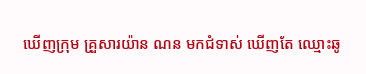ឃើញក្រុម គ្រួសារយ៉ាន ណន មកជំទាស់ ឃើញតែ ឈ្មោះឆូ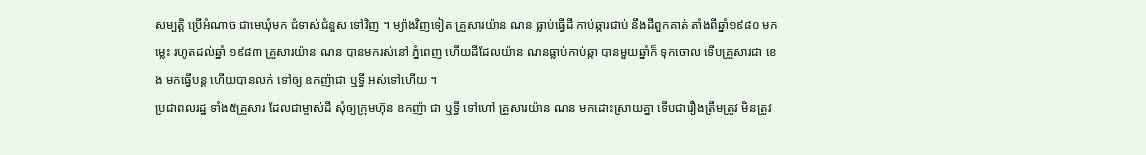សម្បត្តិ ប្រើអំណាច ជាមេឃុំមក ជំទាស់ជំនួស ទៅវិញ ។ ម្យ៉ាងវិញទៀត គ្រួសារយ៉ាន ណន ធ្លាប់ធ្វើដី កាប់ឆ្ការជាប់ នឹងដីពួកគាត់ តាំងពីឆ្នាំ១៩៨០ មកម្លេះ រហូតដល់ឆ្នាំ ១៩៨៣ គ្រួសារយ៉ាន ណន បានមករស់នៅ ភ្នំពេញ ហើយដីដែលយ៉ាន ណនធ្លាប់កាប់ឆ្កា បានមួយឆ្នាំក៏ ទុកចោល ទើបគ្រួសារជា ខេង មកធ្វើបន្ត ហើយបានលក់ ទៅឲ្យ ឧកញ៉ាជា ឬទ្ធី អស់ទៅហើយ ។
ប្រជាពលរដ្ឋ ទាំង៥គ្រួសារ ដែលជាម្ចាស់ដី សុំឲ្យក្រុមហ៊ុន ឧកញ៉ា ជា ឬទ្ធី ទៅហៅ គ្រួសារយ៉ាន ណន មកដោះស្រាយគ្នា ទើបជារឿងត្រឹមត្រូវ មិនត្រូវ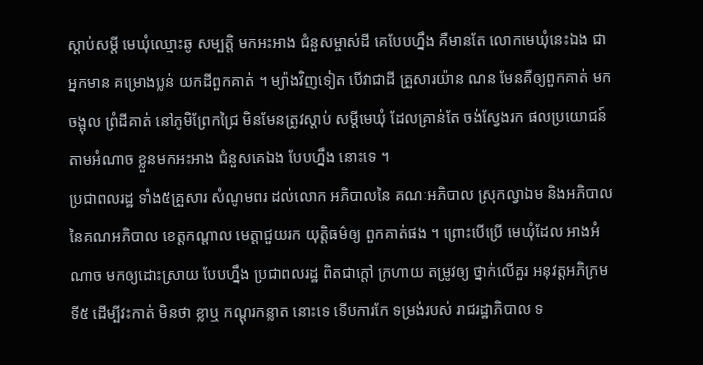ស្ដាប់សម្ដី មេឃុំឈ្មោះឆូ សម្បត្តិ មកអះអាង ជំនួសម្ចាស់ដី គេបែបហ្នឹង គឺមានតែ លោកមេឃុំនេះឯង ជាអ្នកមាន គម្រោងប្លន់ យកដីពួកគាត់ ។ ម្យ៉ាងវិញទៀត បើវាជាដី គ្រួសារយ៉ាន ណន មែនគឺឲ្យពួកគាត់ មកចង្អុល ព្រំដីគាត់ នៅភូមិព្រែកជ្រៃ មិនមែនត្រូវស្ដាប់ សម្ដីមេឃុំ ដែលគ្រាន់តែ ចង់ស្វែងរក ផលប្រយោជន៍ តាមអំណាច ខ្លួនមកអះអាង ជំនួសគេឯង បែបហ្នឹង នោះទេ ។
ប្រជាពលរដ្ឋ ទាំង៥គ្រួសារ សំណូមពរ ដល់លោក អភិបាលនៃ គណៈអភិបាល ស្រុកល្វាឯម និងអភិបាល នៃគណអភិបាល ខេត្តកណ្ដាល មេត្តាជួយរក យុត្តិធម៌ឲ្យ ពួកគាត់ផង ។ ព្រោះបើប្រើ មេឃុំដែល អាងអំណាច មកឲ្យដោះស្រាយ បែបហ្នឹង ប្រជាពលរដ្ឋ ពិតជាក្ដៅ ក្រហាយ តម្រូវឲ្យ ថ្នាក់លើគួរ អនុវត្តអភិក្រម ទី៥ ដើម្បីវះកាត់ មិនថា ខ្លាឬ កណ្ដុរកន្លាត នោះទេ ទើបការកែ ទម្រង់របស់ រាជរដ្ឋាភិបាល ទ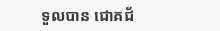ទួលបាន ជោគជ័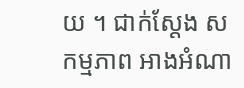យ ។ ជាក់ស្ដែង សកម្មភាព អាងអំណា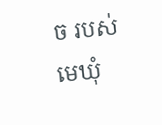ច របស់មេឃុំ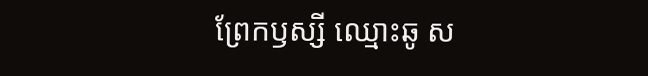ព្រែកឫស្សី ឈ្មោះឆូ ស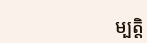ម្បត្តិ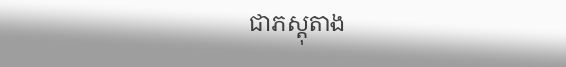ជាភស្ដុតាង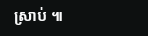ស្រាប់ ៕